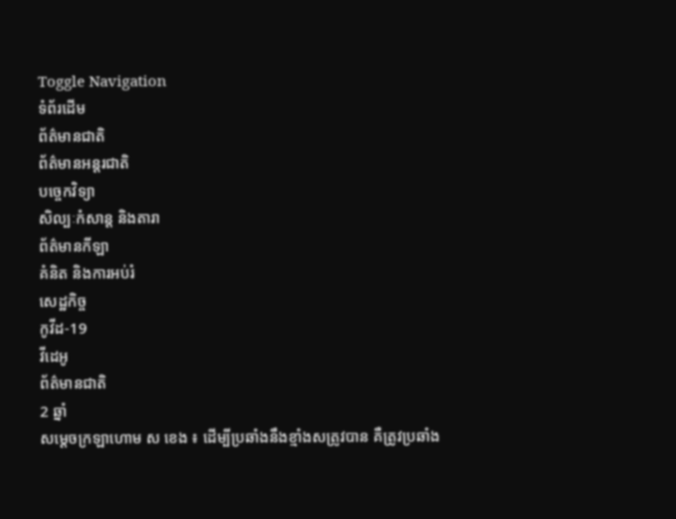Toggle Navigation
ទំព័រដើម
ព័ត៌មានជាតិ
ព័ត៌មានអន្តរជាតិ
បច្ចេកវិទ្យា
សិល្បៈកំសាន្ត និងតារា
ព័ត៌មានកីឡា
គំនិត និងការអប់រំ
សេដ្ឋកិច្ច
កូវីដ-19
វីដេអូ
ព័ត៌មានជាតិ
2 ឆ្នាំ
សម្ដេចក្រឡាហោម ស ខេង ៖ ដើម្បីប្រឆាំងនឹងខ្មាំងសត្រូវបាន គឺត្រូវប្រឆាំង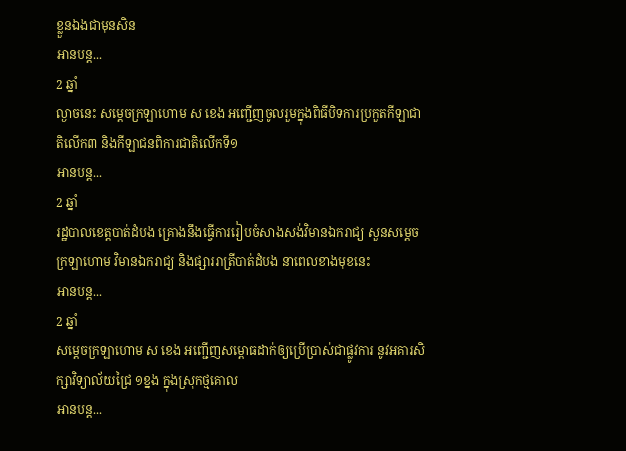ខ្លួនឯងជាមុនសិន
អានបន្ត...
2 ឆ្នាំ
ល្ងាចនេះ សម្ដេចក្រឡាហោម ស ខេង អញ្ជើញចូលរួមក្នុងពិធីបិទការប្រកួតកីឡាជាតិលើក៣ និងកីឡាជនពិការជាតិលើកទី១
អានបន្ត...
2 ឆ្នាំ
រដ្ឋបាលខេត្តបាត់ដំបង គ្រោងនឹងធ្វើការរៀបចំសាងសង់វិមានឯករាជ្យ សួនសម្ដេចក្រឡាហោម វិមានឯករាជ្យ និងផ្សាររាត្រីបាត់ដំបង នាពេលខាងមុខនេះ
អានបន្ត...
2 ឆ្នាំ
សម្ដេចក្រឡាហោម ស ខេង អញ្ជើញសម្ពោធដាក់ឲ្យប្រើប្រាស់ជាផ្លូវការ នូវអគារសិក្សាវិទ្យាល័យជ្រៃ ១ខ្នង ក្នុងស្រុកថ្មគោល
អានបន្ត...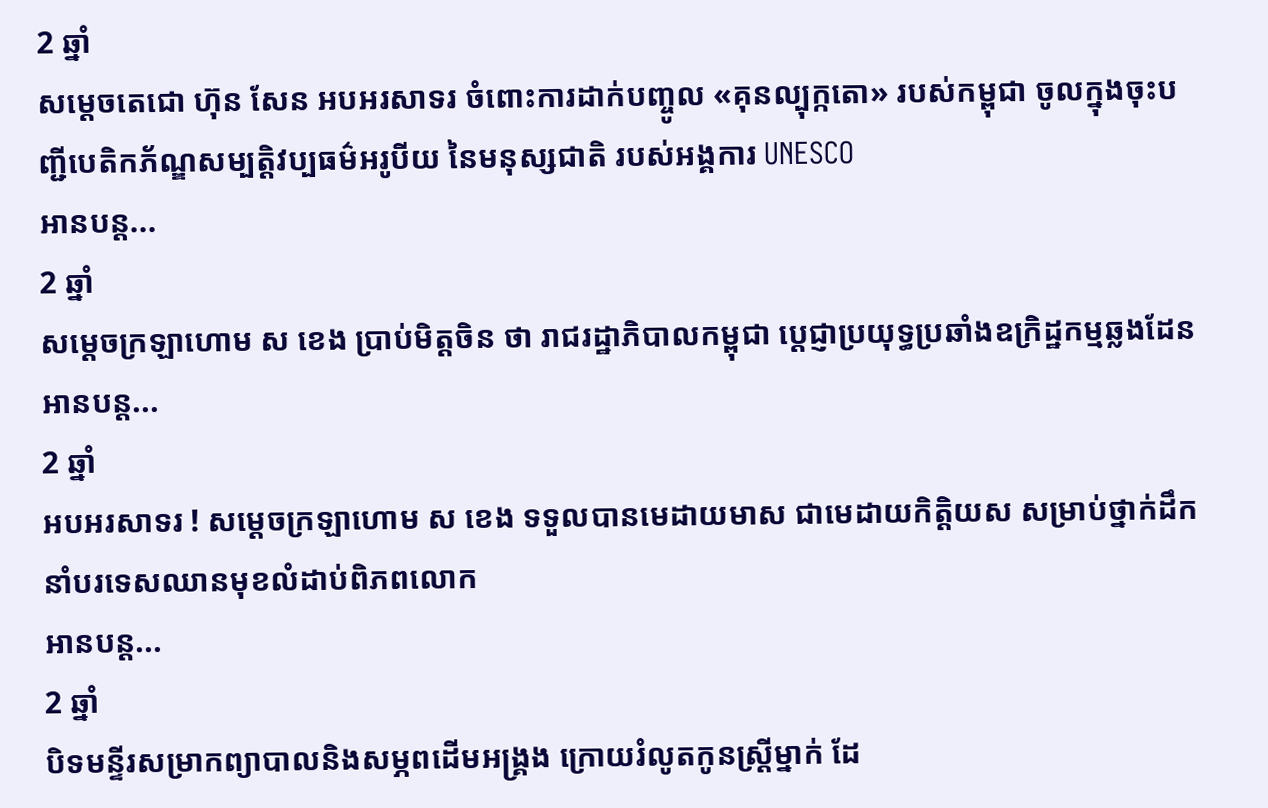2 ឆ្នាំ
សម្តេចតេជោ ហ៊ុន សែន អបអរសាទរ ចំពោះការដាក់បញ្ចូល «គុនល្បុក្កតោ» របស់កម្ពុជា ចូលក្នុងចុះបញ្ជីបេតិកភ័ណ្ឌសម្បត្តិវប្បធម៌អរូបីយ នៃមនុស្សជាតិ របស់អង្គការ UNESCO
អានបន្ត...
2 ឆ្នាំ
សម្ដេចក្រឡាហោម ស ខេង ប្រាប់មិត្តចិន ថា រាជរដ្ឋាភិបាលកម្ពុជា ប្តេជ្ញាប្រយុទ្ធប្រឆាំងឧក្រិដ្ឋកម្មឆ្លងដែន
អានបន្ត...
2 ឆ្នាំ
អបអរសាទរ ! សម្ដេចក្រឡាហោម ស ខេង ទទួលបានមេដាយមាស ជាមេដាយកិត្តិយស សម្រាប់ថ្នាក់ដឹកនាំបរទេសឈានមុខលំដាប់ពិភពលោក
អានបន្ត...
2 ឆ្នាំ
បិទមន្ទីរសម្រាកព្យាបាលនិងសម្ភពដើមអង្គ្រង ក្រោយរំលូតកូនស្ដ្រីម្នាក់ ដែ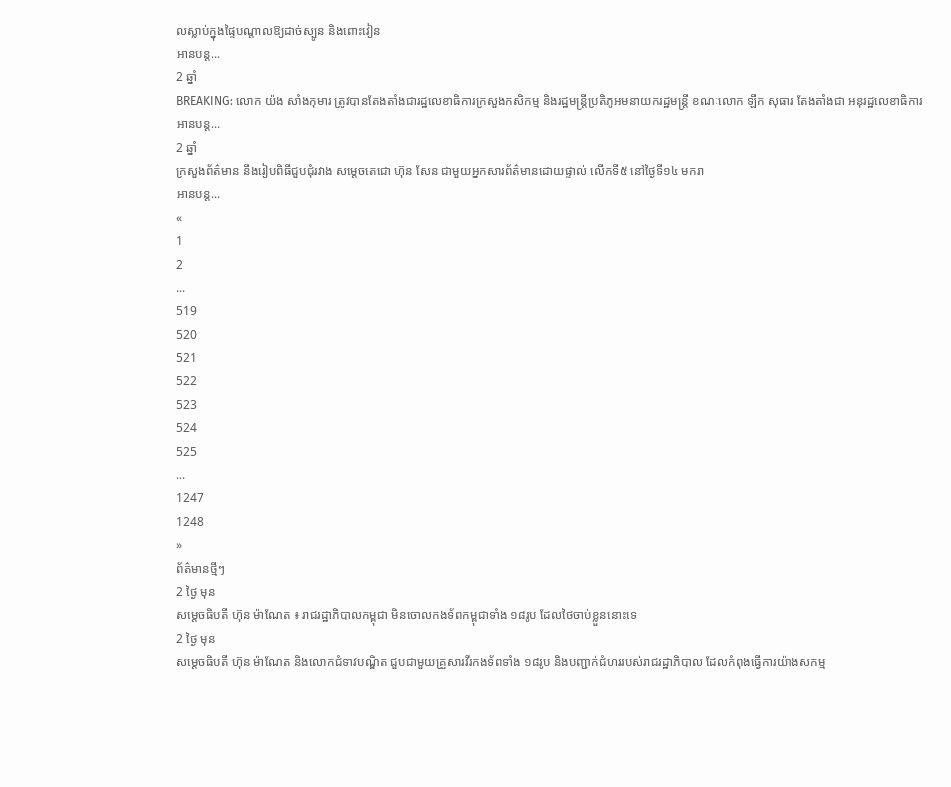លស្លាប់ក្នុងផ្ទៃបណ្តាលឱ្យដាច់ស្បូន និងពោះវៀន
អានបន្ត...
2 ឆ្នាំ
BREAKING: លោក យ៉ង សាំងកុមារ ត្រូវបានតែងតាំងជារដ្ឋលេខាធិការក្រសួងកសិកម្ម និងរដ្ឋមន្រ្តីប្រតិភូអមនាយករដ្ឋមន្រ្តី ខណៈលោក ឡឹក សុធារ តែងតាំងជា អនុរដ្ឋលេខាធិការ
អានបន្ត...
2 ឆ្នាំ
ក្រសួងព័ត៌មាន នឹងរៀបពិធីជួបជុំរវាង សម្ដេចតេជោ ហ៊ុន សែន ជាមួយអ្នកសារព័ត៌មានដោយផ្ទាល់ លើកទី៥ នៅថ្ងៃទី១៤ មករា
អានបន្ត...
«
1
2
...
519
520
521
522
523
524
525
...
1247
1248
»
ព័ត៌មានថ្មីៗ
2 ថ្ងៃ មុន
សម្ដេចធិបតី ហ៊ុន ម៉ាណែត ៖ រាជរដ្ឋាភិបាលកម្ពុជា មិនចោលកងទ័ពកម្ពុជាទាំង ១៨រូប ដែលថៃចាប់ខ្លួននោះទេ
2 ថ្ងៃ មុន
សម្ដេចធិបតី ហ៊ុន ម៉ាណែត និងលោកជំទាវបណ្ឌិត ជួបជាមួយគ្រួសារវីរកងទ័ពទាំង ១៨រូប និងបញ្ជាក់ជំហររបស់រាជរដ្ឋាភិបាល ដែលកំពុងធ្វើការយ៉ាងសកម្ម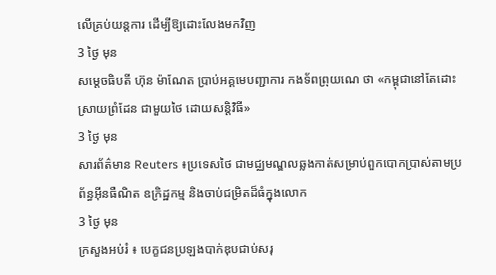លើគ្រប់យន្តការ ដើម្បីឱ្យដោះលែងមកវិញ
3 ថ្ងៃ មុន
សម្តេចធិបតី ហ៊ុន ម៉ាណែត ប្រាប់អគ្គមេបញ្ជាការ កងទ័ពព្រុយណេ ថា «កម្ពុជានៅតែដោះស្រាយព្រំដែន ជាមួយថៃ ដោយសន្តិវិធី»
3 ថ្ងៃ មុន
សារព័ត៌មាន Reuters ៖ប្រទេសថៃ ជាមជ្ឈមណ្ឌលឆ្លងកាត់សម្រាប់ពួកបោកប្រាស់តាមប្រព័ន្ធអ៊ីនធឺណិត ឧក្រិដ្ឋកម្ម និងចាប់ជម្រិតដ៏ធំក្នុងលោក
3 ថ្ងៃ មុន
ក្រសួងអប់រំ ៖ បេក្ខជនប្រឡងបាក់ឌុបជាប់សរុ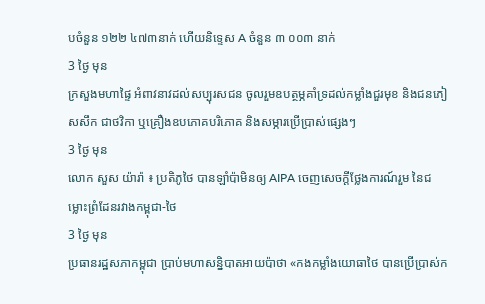បចំនួន ១២២ ៤៧៣នាក់ ហើយនិទ្ទេស A ចំនួន ៣ ០០៣ នាក់
3 ថ្ងៃ មុន
ក្រសួងមហាផ្ទៃ អំពាវនាវដល់សប្បុរសជន ចូលរួមឧបត្ថម្ភគាំទ្រដល់កម្លាំងជួរមុខ និងជនភៀសសឹក ជាថវិកា ឬគ្រឿងឧបភោគបរិភោគ និងសម្ភារប្រើប្រាស់ផ្សេងៗ
3 ថ្ងៃ មុន
លោក សួស យ៉ារ៉ា ៖ ប្រតិភូថៃ បានឡាំប៉ាមិនឲ្យ AIPA ចេញសេចក្តីថ្លែងការណ៍រួម នៃជម្លោះព្រំដែនរវាងកម្ពុជា-ថៃ
3 ថ្ងៃ មុន
ប្រធានរដ្ឋសភាកម្ពុជា ប្រាប់មហាសន្និបាតអាយប៉ាថា «កងកម្លាំងយោធាថៃ បានប្រើប្រាស់ក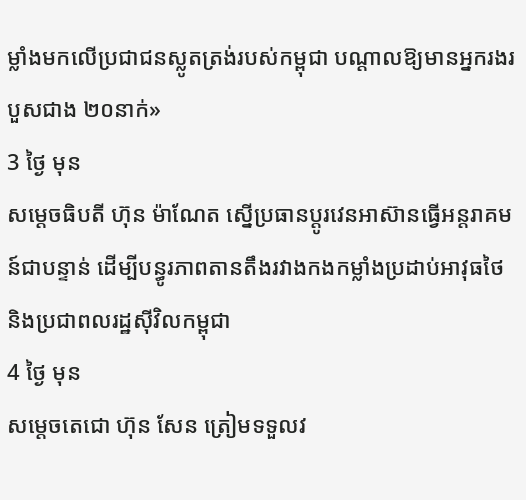ម្លាំងមកលើប្រជាជនស្លូតត្រង់របស់កម្ពុជា បណ្តាលឱ្យមានអ្នករងរបួសជាង ២០នាក់»
3 ថ្ងៃ មុន
សម្ដេចធិបតី ហ៊ុន ម៉ាណែត ស្នើប្រធានប្តូរវេនអាស៊ានធ្វើអន្តរាគមន៍ជាបន្ទាន់ ដើម្បីបន្ធូរភាពតានតឹងរវាងកងកម្លាំងប្រដាប់អាវុធថៃ និងប្រជាពលរដ្ឋស៊ីវិលកម្ពុជា
4 ថ្ងៃ មុន
សម្តេចតេជោ ហ៊ុន សែន ត្រៀមទទួលវ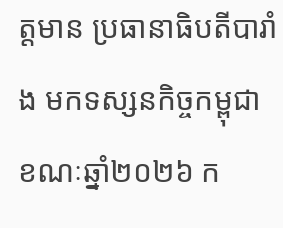ត្តមាន ប្រធានាធិបតីបារាំង មកទស្សនកិច្ចកម្ពុជា ខណៈឆ្នាំ២០២៦ ក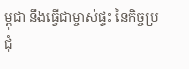ម្ពុជា នឹងធ្វើជាម្ចាស់ផ្ទះ នៃកិច្ចប្រជុំ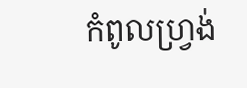កំពូលហ្រ្វង់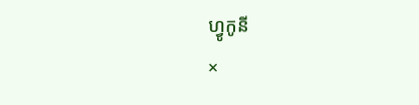ហ្វូកូនី
×